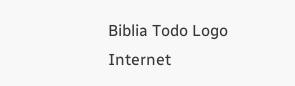Biblia Todo Logo
Internet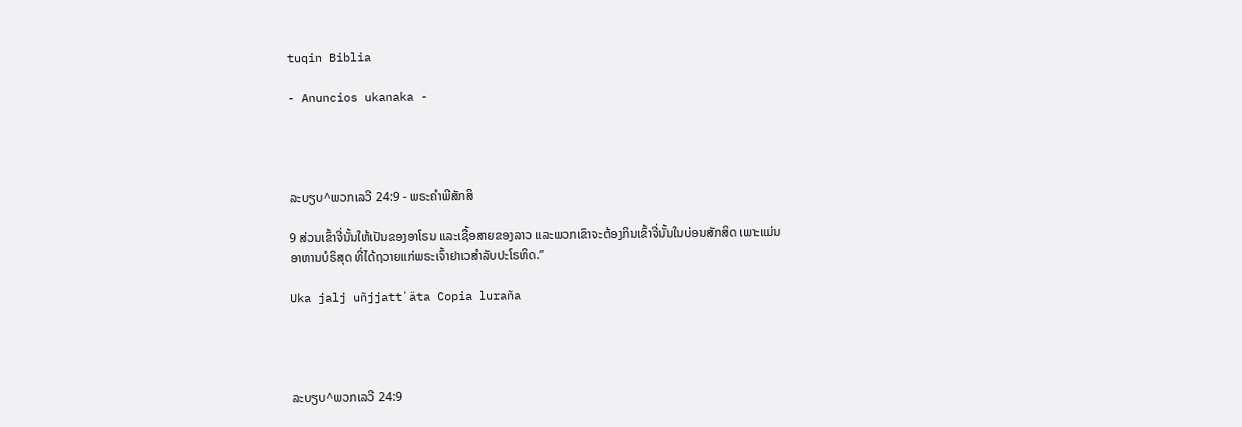tuqin Biblia

- Anuncios ukanaka -




ລະບຽບ^ພວກເລວີ 24:9 - ພຣະຄຳພີສັກສິ

9 ສ່ວນເຂົ້າຈີ່ນັ້ນໃຫ້ເປັນຂອງອາໂຣນ ແລະເຊື້ອສາຍຂອງລາວ ແລະພວກເຂົາຈະຕ້ອງກິນເຂົ້າຈີ່ນັ້ນໃນບ່ອນສັກສິດ ເພາະແມ່ນອາຫານບໍຣິສຸດ ທີ່ໄດ້ຖວາຍແກ່ພຣະເຈົ້າຢາເວສຳລັບປະໂຣຫິດ.”

Uka jalj uñjjattʼäta Copia luraña




ລະບຽບ^ພວກເລວີ 24:9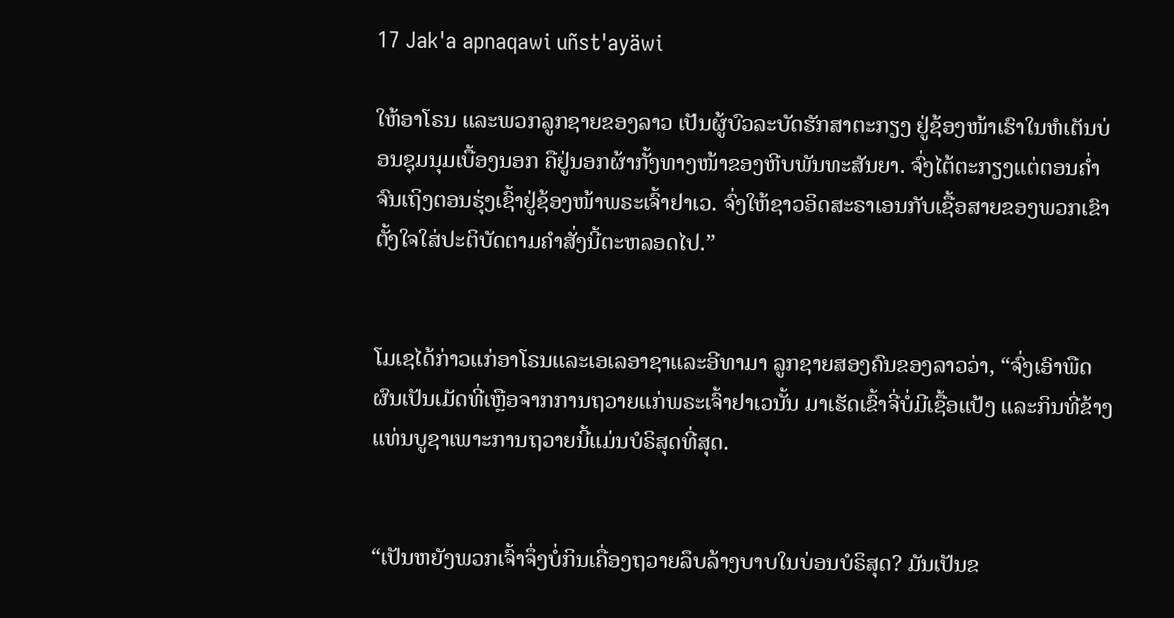17 Jak'a apnaqawi uñst'ayäwi

ໃຫ້ອາໂຣນ ແລະພວກລູກຊາຍຂອງລາວ ເປັນຜູ້ບົວລະບັດຮັກສາຕະກຽງ ຢູ່ຊ້ອງໜ້າເຮົາໃນຫໍເຕັນບ່ອນຊຸມນຸມເບື້ອງນອກ ຄືຢູ່ນອກຜ້າກັ້ງທາງໜ້າຂອງຫີບພັນທະສັນຍາ. ຈົ່ງໄຕ້ຕະກຽງແຕ່ຕອນຄໍ່າຈົນເຖິງຕອນຮຸ່ງເຊົ້າຢູ່ຊ້ອງໜ້າພຣະເຈົ້າຢາເວ. ຈົ່ງໃຫ້ຊາວອິດສະຣາເອນກັບເຊື້ອສາຍຂອງພວກເຂົາ ຕັ້ງໃຈໃສ່ປະຕິບັດຕາມຄຳສັ່ງນີ້ຕະຫລອດໄປ.”


ໂມເຊໄດ້ກ່າວແກ່ອາໂຣນແລະເອເລອາຊາແລະອີທາມາ ລູກຊາຍສອງຄົນຂອງລາວວ່າ, “ຈົ່ງເອົາພືດຜົນເປັນເມັດທີ່ເຫຼືອຈາກການຖວາຍແກ່ພຣະເຈົ້າຢາເວນັ້ນ ມາເຮັດເຂົ້າຈີ່ບໍ່ມີເຊື້ອແປ້ງ ແລະກິນທີ່ຂ້າງແທ່ນບູຊາເພາະການຖວາຍນີ້ແມ່ນບໍຣິສຸດທີ່ສຸດ.


“ເປັນຫຍັງພວກເຈົ້າຈຶ່ງບໍ່ກິນເຄື່ອງຖວາຍລຶບລ້າງບາບໃນບ່ອນບໍຣິສຸດ? ມັນເປັນຂ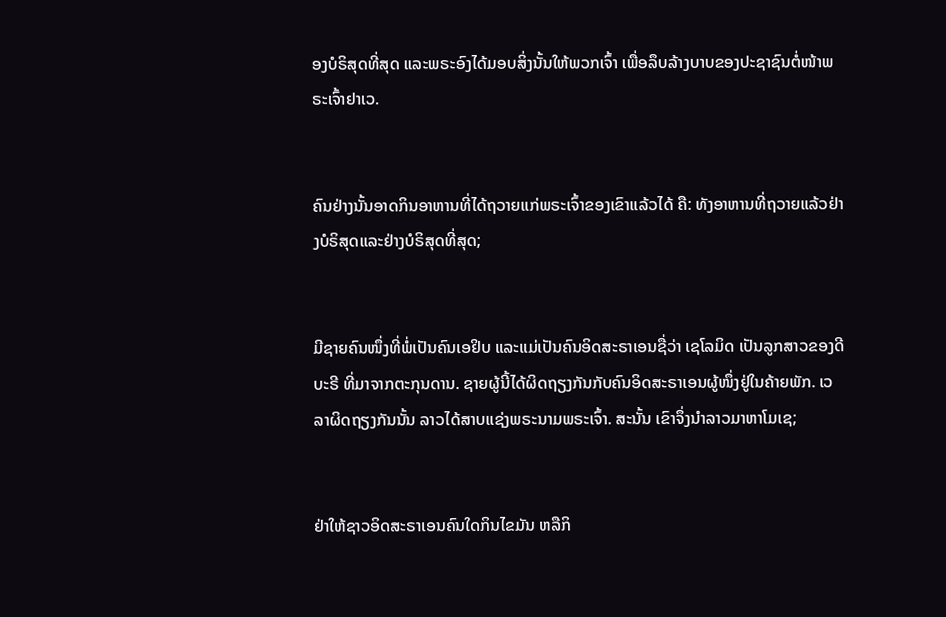ອງບໍຣິສຸດທີ່ສຸດ ແລະພຣະອົງໄດ້ມອບສິ່ງນັ້ນໃຫ້ພວກເຈົ້າ ເພື່ອລຶບລ້າງບາບຂອງປະຊາຊົນຕໍ່ໜ້າພຣະເຈົ້າຢາເວ.


ຄົນຢ່າງນັ້ນອາດກິນອາຫານທີ່ໄດ້ຖວາຍແກ່ພຣະເຈົ້າຂອງເຂົາແລ້ວໄດ້ ຄື: ທັງອາຫານທີ່ຖວາຍແລ້ວຢ່າງບໍຣິສຸດແລະຢ່າງບໍຣິສຸດທີ່ສຸດ;


ມີຊາຍຄົນໜຶ່ງທີ່ພໍ່ເປັນຄົນເອຢິບ ແລະແມ່ເປັນຄົນອິດສະຣາເອນຊື່ວ່າ ເຊໂລມິດ ເປັນລູກສາວຂອງດີບະຣີ ທີ່ມາຈາກຕະກຸນດານ. ຊາຍຜູ້ນີ້ໄດ້ຜິດຖຽງກັນກັບຄົນອິດສະຣາເອນຜູ້ໜຶ່ງຢູ່ໃນຄ້າຍພັກ. ເວລາຜິດຖຽງກັນນັ້ນ ລາວໄດ້ສາບແຊ່ງພຣະນາມພຣະເຈົ້າ. ສະນັ້ນ ເຂົາຈຶ່ງນຳລາວມາຫາໂມເຊ;


ຢ່າໃຫ້ຊາວອິດສະຣາເອນຄົນໃດກິນໄຂມັນ ຫລືກິ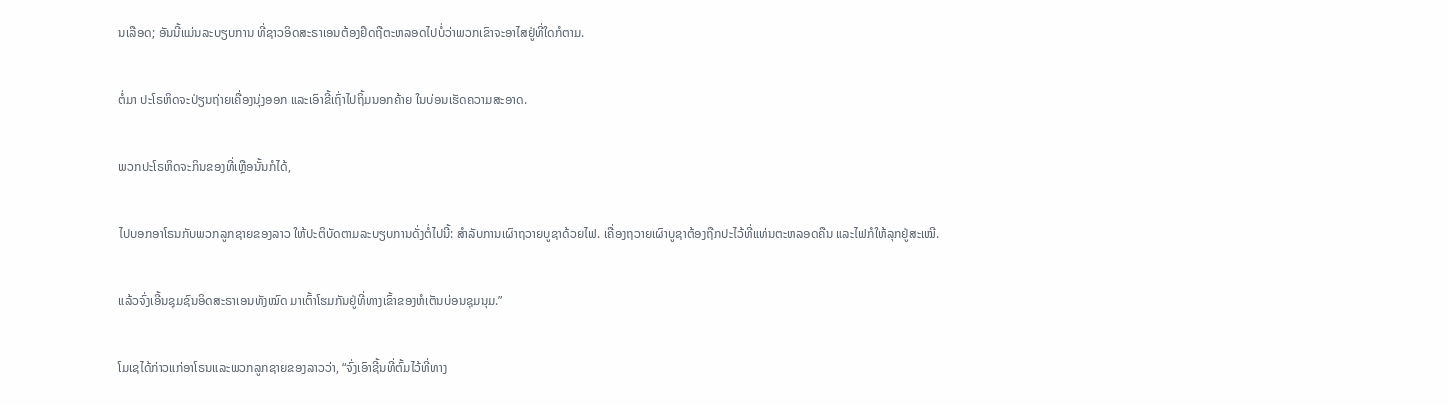ນເລືອດ; ອັນນີ້ແມ່ນລະບຽບການ ທີ່ຊາວອິດສະຣາເອນຕ້ອງຢຶດຖືຕະຫລອດໄປບໍ່ວ່າພວກເຂົາຈະອາໄສຢູ່ທີ່ໃດກໍຕາມ.


ຕໍ່ມາ ປະໂຣຫິດຈະປ່ຽນຖ່າຍເຄື່ອງນຸ່ງອອກ ແລະເອົາຂີ້ເຖົ່າໄປຖິ້ມນອກຄ້າຍ ໃນບ່ອນເຮັດຄວາມສະອາດ.


ພວກປະໂຣຫິດຈະກິນຂອງທີ່ເຫຼືອນັ້ນກໍໄດ້,


ໄປບອກອາໂຣນກັບພວກລູກຊາຍຂອງລາວ ໃຫ້ປະຕິບັດຕາມລະບຽບການດັ່ງຕໍ່ໄປນີ້: ສຳລັບການເຜົາຖວາຍບູຊາດ້ວຍໄຟ. ເຄື່ອງຖວາຍເຜົາບູຊາຕ້ອງຖືກປະໄວ້ທີ່ແທ່ນຕະຫລອດຄືນ ແລະໄຟກໍໃຫ້ລຸກຢູ່ສະເໝີ.


ແລ້ວຈົ່ງເອີ້ນຊຸມຊົນອິດສະຣາເອນທັງໝົດ ມາເຕົ້າໂຮມກັນຢູ່ທີ່ທາງເຂົ້າຂອງຫໍເຕັນບ່ອນຊຸມນຸມ.”


ໂມເຊໄດ້ກ່າວແກ່ອາໂຣນແລະພວກລູກຊາຍຂອງລາວວ່າ, “ຈົ່ງເອົາຊີ້ນທີ່ຕົ້ມໄວ້ທີ່ທາງ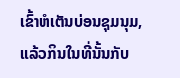ເຂົ້າຫໍເຕັນບ່ອນຊຸມນຸມ, ແລ້ວກິນໃນທີ່ນັ້ນກັບ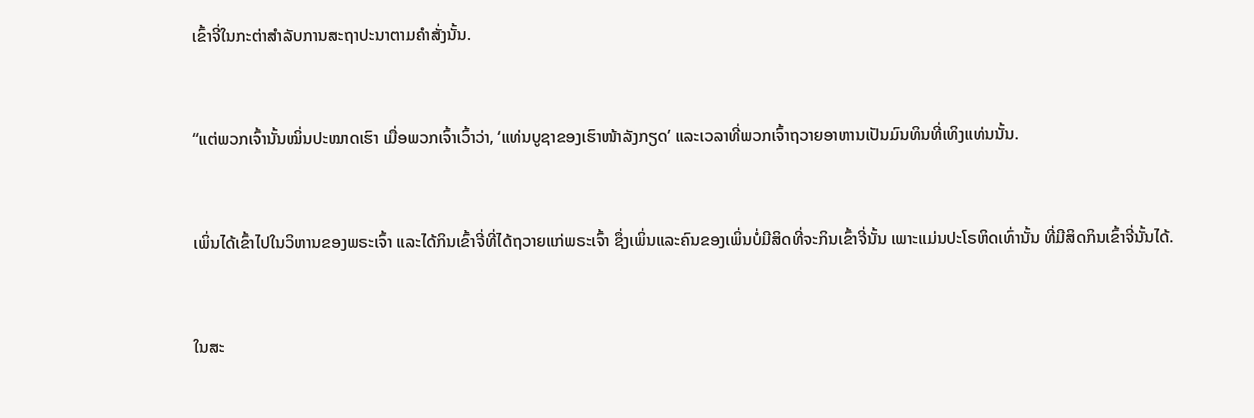ເຂົ້າຈີ່ໃນກະຕ່າສຳລັບການສະຖາປະນາຕາມຄຳສັ່ງນັ້ນ.


“ແຕ່ພວກເຈົ້ານັ້ນໝິ່ນປະໝາດເຮົາ ເມື່ອພວກເຈົ້າເວົ້າວ່າ, ‘ແທ່ນບູຊາຂອງເຮົາໜ້າລັງກຽດ’ ແລະເວລາທີ່ພວກເຈົ້າຖວາຍອາຫານເປັນມົນທິນທີ່ເທິງແທ່ນນັ້ນ.


ເພິ່ນໄດ້ເຂົ້າໄປໃນວິຫານຂອງພຣະເຈົ້າ ແລະໄດ້ກິນເຂົ້າຈີ່ທີ່ໄດ້ຖວາຍແກ່ພຣະເຈົ້າ ຊຶ່ງເພິ່ນແລະຄົນຂອງເພິ່ນບໍ່ມີສິດທີ່ຈະກິນເຂົ້າຈີ່ນັ້ນ ເພາະແມ່ນປະໂຣຫິດເທົ່ານັ້ນ ທີ່ມີສິດກິນເຂົ້າຈີ່ນັ້ນໄດ້.


ໃນສະ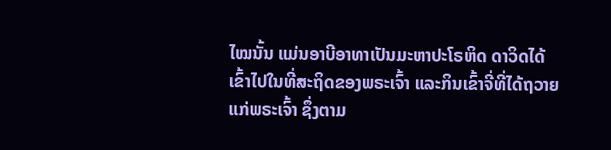ໄໝນັ້ນ ແມ່ນອາບີອາທາເປັນມະຫາປະໂຣຫິດ ດາວິດໄດ້ເຂົ້າໄປໃນທີ່ສະຖິດຂອງພຣະເຈົ້າ ແລະກິນເຂົ້າຈີ່ທີ່ໄດ້ຖວາຍແກ່ພຣະເຈົ້າ ຊຶ່ງຕາມ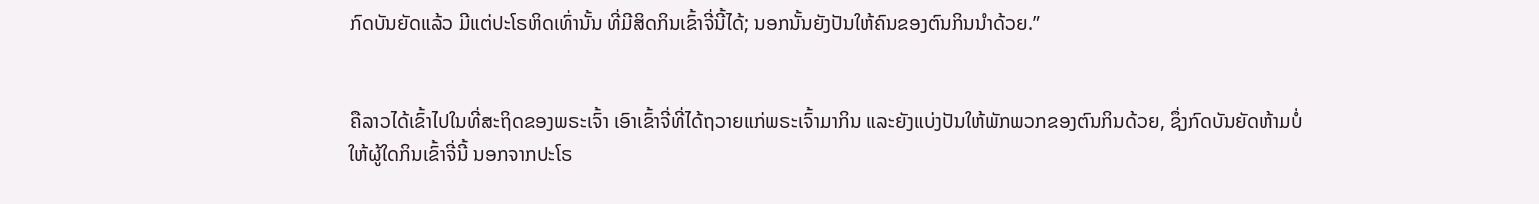ກົດບັນຍັດແລ້ວ ມີແຕ່ປະໂຣຫິດເທົ່ານັ້ນ ທີ່ມີສິດກິນເຂົ້າຈີ່ນີ້ໄດ້; ນອກນັ້ນຍັງປັນໃຫ້ຄົນຂອງຕົນກິນນຳດ້ວຍ.”


ຄືລາວໄດ້ເຂົ້າໄປໃນທີ່ສະຖິດຂອງພຣະເຈົ້າ ເອົາເຂົ້າຈີ່ທີ່ໄດ້ຖວາຍແກ່ພຣະເຈົ້າມາກິນ ແລະຍັງແບ່ງປັນໃຫ້ພັກພວກຂອງຕົນກິນດ້ວຍ, ຊຶ່ງກົດບັນຍັດຫ້າມບໍ່ໃຫ້ຜູ້ໃດກິນເຂົ້າຈີ່ນີ້ ນອກຈາກປະໂຣ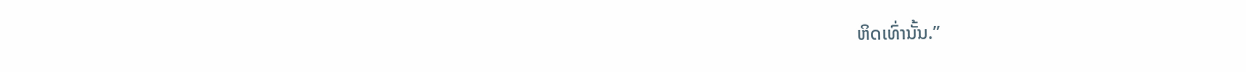ຫິດເທົ່ານັ້ນ.”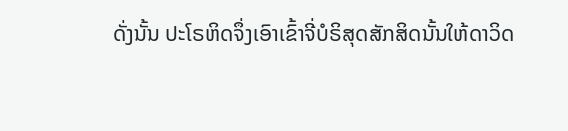ດັ່ງນັ້ນ ປະໂຣຫິດຈຶ່ງເອົາເຂົ້າຈີ່ບໍຣິສຸດສັກສິດນັ້ນໃຫ້ດາວິດ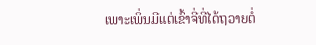ເພາະເພິ່ນມີແຕ່ເຂົ້າຈີ່ທີ່ໄດ້ຖວາຍຕໍ່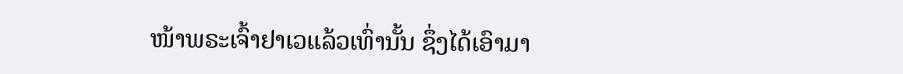ໜ້າພຣະເຈົ້າຢາເວແລ້ວເທົ່ານັ້ນ ຊຶ່ງໄດ້ເອົາມາ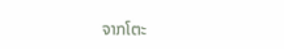ຈາກໂຕະ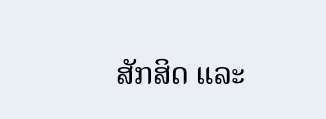ສັກສິດ ແລະ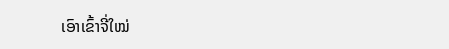ເອົາເຂົ້າຈີ່ໃໝ່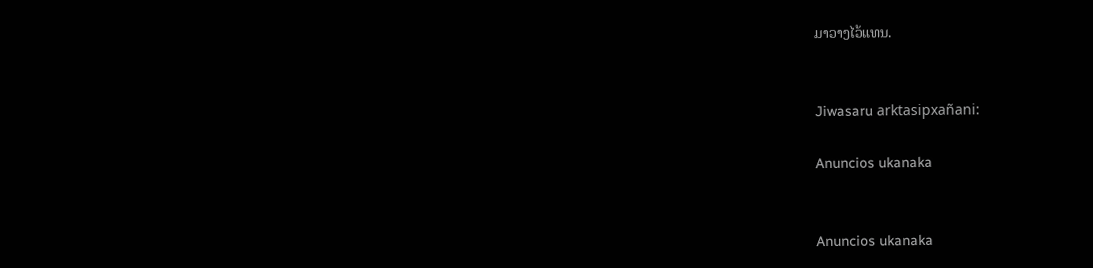ມາວາງໄວ້ແທນ.


Jiwasaru arktasipxañani:

Anuncios ukanaka


Anuncios ukanaka